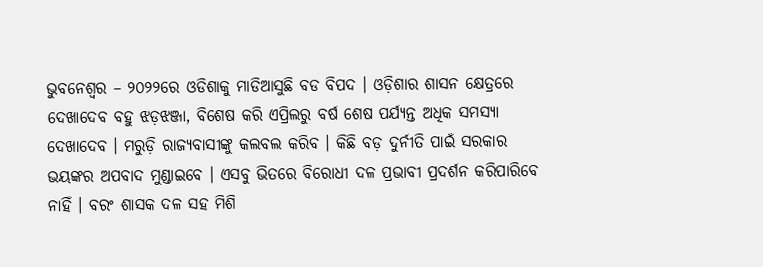ଭୁବନେଶ୍ୱର – ୨୦୨୨ରେ ଓଡିଶାକୁ ମାଡିଆସୁଛି ବଡ ବିପଦ । ଓଡ଼ିଶାର ଶାସନ କ୍ଷେତ୍ରରେ ଦେଖାଦେବ ବହୁ ଝଡ଼ଝଞ୍ଜା, ବିଶେଷ କରି ଏପ୍ରିଲରୁ ବର୍ଷ ଶେଷ ପର୍ଯ୍ୟନ୍ତ ଅଧିକ ସମସ୍ୟା ଦେଖାଦେବ । ମରୁଡ଼ି ରାଜ୍ୟବାସୀଙ୍କୁ କଲବଲ କରିବ । କିଛି ବଡ଼ ଦୁର୍ନୀତି ପାଇଁ ସରକାର ଭୟଙ୍କର ଅପବାଦ ମୁଣ୍ଡାଇବେ । ଏସବୁ ଭିତରେ ବିରୋଧୀ ଦଳ ପ୍ରଭାବୀ ପ୍ରଦର୍ଶନ କରିପାରିବେ ନାହିଁ । ବରଂ ଶାସକ ଦଳ ସହ ମିଶି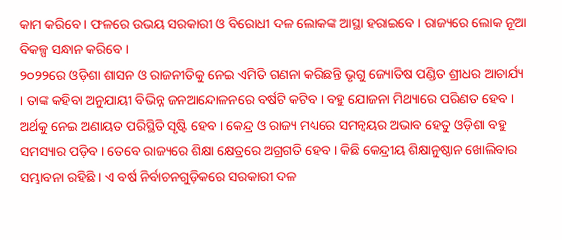କାମ କରିବେ । ଫଳରେ ଉଭୟ ସରକାରୀ ଓ ବିରୋଧୀ ଦଳ ଲୋକଙ୍କ ଆସ୍ଥା ହରାଇବେ । ରାଜ୍ୟରେ ଲୋକ ନୂଆ ବିକଳ୍ପ ସନ୍ଧାନ କରିବେ ।
୨୦୨୨ରେ ଓଡ଼ିଶା ଶାସନ ଓ ରାଜନୀତିକୁ ନେଇ ଏମିତି ଗଣନା କରିଛନ୍ତି ଭୃଗୁ ଜ୍ୟୋତିଷ ପଣ୍ଡିତ ଶ୍ରୀଧର ଆଚାର୍ଯ୍ୟ । ତାଙ୍କ କହିବା ଅନୁଯାୟୀ ବିଭିନ୍ନ ଜନଆନ୍ଦୋଳନରେ ବର୍ଷଟି କଟିବ । ବହୁ ଯୋଜନା ମିଥ୍ୟାରେ ପରିଣତ ହେବ । ଅର୍ଥକୁ ନେଇ ଅଣାୟତ ପରିସ୍ଥିତି ସୃଷ୍ଟି ହେବ । କେନ୍ଦ୍ର ଓ ରାଜ୍ୟ ମଧ୍ୟରେ ସମନ୍ୱୟର ଅଭାବ ହେତୁ ଓଡ଼ିଶା ବହୁ ସମସ୍ୟାର ପଡ଼ିବ । ତେବେ ରାଜ୍ୟରେ ଶିକ୍ଷା କ୍ଷେତ୍ରରେ ଅଗ୍ରଗତି ହେବ । କିଛି କେନ୍ଦ୍ରୀୟ ଶିକ୍ଷାନୁଷ୍ଠାନ ଖୋଲିବାର ସମ୍ଭାବନା ରହିଛି । ଏ ବର୍ଷ ନିର୍ବାଚନଗୁଡ଼ିକରେ ସରକାରୀ ଦଳ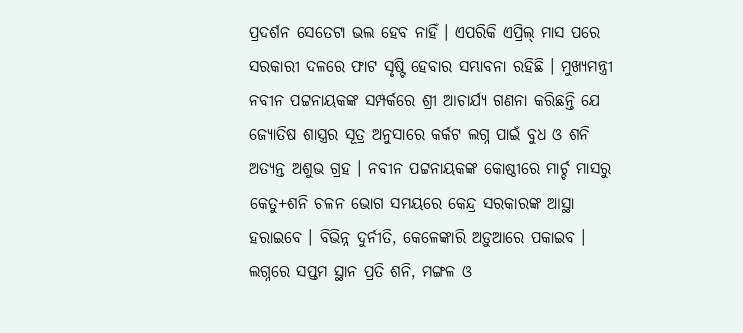ପ୍ରଦର୍ଶନ ସେତେଟା ଭଲ ହେବ ନାହିଁ । ଏପରିକି ଏପ୍ରିଲ୍ ମାସ ପରେ ସରକାରୀ ଦଳରେ ଫାଟ ସୃଷ୍ଟି ହେବାର ସମ୍ଭାବନା ରହିଛି । ମୁଖ୍ୟମନ୍ତ୍ରୀ ନବୀନ ପଟ୍ଟନାୟକଙ୍କ ସମ୍ପର୍କରେ ଶ୍ରୀ ଆଚାର୍ଯ୍ୟ ଗଣନା କରିଛନ୍ତି ଯେ ଜ୍ୟୋତିଷ ଶାସ୍ତ୍ରର ସୂତ୍ର ଅନୁସାରେ କର୍କଟ ଲଗ୍ନ ପାଇଁ ବୁଧ ଓ ଶନି ଅତ୍ୟନ୍ତ ଅଶୁଭ ଗ୍ରହ । ନବୀନ ପଟ୍ଟନାୟକଙ୍କ କୋଷ୍ଠୀରେ ମାର୍ଚ୍ଚ ମାସରୁ କେତୁ+ଶନି ଚଳନ ଭୋଗ ସମୟରେ କେନ୍ଦ୍ର ସରକାରଙ୍କ ଆସ୍ଥା ହରାଇବେ । ବିଭିନ୍ନ ଦୁର୍ନୀତି, କେଳେଙ୍କାରି ଅଡ଼ୁଆରେ ପକାଇବ । ଲଗ୍ନରେ ସପ୍ତମ ସ୍ଥାନ ପ୍ରତି ଶନି, ମଙ୍ଗଳ ଓ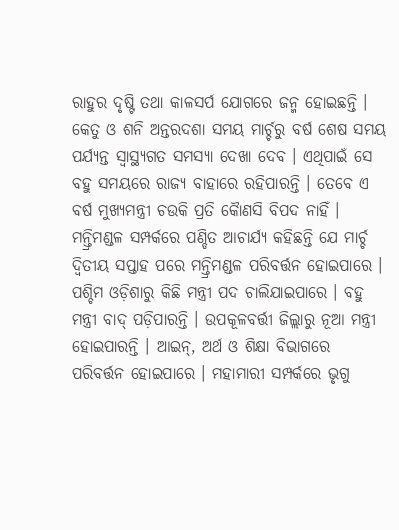ରାହୁର ଦୃଷ୍ଟି ତଥା କାଳସର୍ପ ଯୋଗରେ ଜନ୍ମ ହୋଇଛନ୍ତି । କେତୁ ଓ ଶନି ଅନ୍ତରଦଶା ସମୟ ମାର୍ଚ୍ଚରୁ ବର୍ଷ ଶେଷ ସମୟ ପର୍ଯ୍ୟନ୍ତ ସ୍ୱାସ୍ଥ୍ୟଗତ ସମସ୍ୟା ଦେଖା ଦେବ । ଏଥିପାଇଁ ସେ ବହୁ ସମୟରେ ରାଜ୍ୟ ବାହାରେ ରହିପାରନ୍ତି । ତେବେ ଏ ବର୍ଷ ମୁଖ୍ୟମନ୍ତ୍ରୀ ଚଉକି ପ୍ରତି କୈାଣସି ବିପଦ ନାହିଁ ।
ମନ୍ତ୍ରିମଣ୍ଡଳ ସମ୍ପର୍କରେ ପଣ୍ଡିତ ଆଚାର୍ଯ୍ୟ କହିଛନ୍ତି ଯେ ମାର୍ଚ୍ଚ ଦ୍ୱିତୀୟ ସପ୍ତାହ ପରେ ମନ୍ତ୍ରିମଣ୍ଡଳ ପରିବର୍ତ୍ତନ ହୋଇପାରେ । ପଶ୍ଚିମ ଓଡ଼ିଶାରୁ କିଛି ମନ୍ତ୍ରୀ ପଦ ଚାଲିଯାଇପାରେ । ବହୁ ମନ୍ତ୍ରୀ ବାଦ୍ ପଡ଼ିପାରନ୍ତି । ଉପକୂଳବର୍ତ୍ତୀ ଜିଲ୍ଲାରୁ ନୂଆ ମନ୍ତ୍ରୀ ହୋଇପାରନ୍ତି । ଆଇନ୍, ଅର୍ଥ ଓ ଶିକ୍ଷା ବିଭାଗରେ ପରିବର୍ତ୍ତନ ହୋଇପାରେ । ମହାମାରୀ ସମ୍ପର୍କରେ ଭୃଗୁ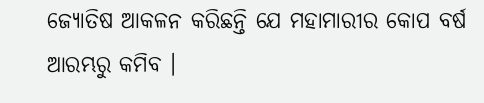ଜ୍ୟୋତିଷ ଆକଳନ କରିଛନ୍ତି ଯେ ମହାମାରୀର କୋପ ବର୍ଷ ଆରମ୍ଭରୁ କମିବ ।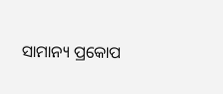ସାମାନ୍ୟ ପ୍ରକୋପ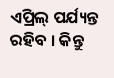ଏପ୍ରିଲ୍ ପର୍ଯ୍ୟନ୍ତ ରହିବ । କିନ୍ତୁ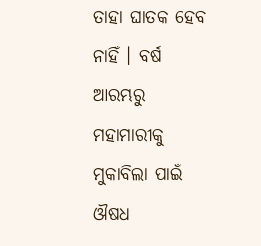ତାହା ଘାତକ ହେବ ନାହିଁ । ବର୍ଷ ଆରମ୍ଭରୁ ମହାମାରୀକୁ ମୁକାବିଲା ପାଇଁ ଔଷଧ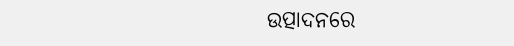ଉତ୍ପାଦନରେ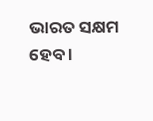ଭାରତ ସକ୍ଷମ ହେବ ।